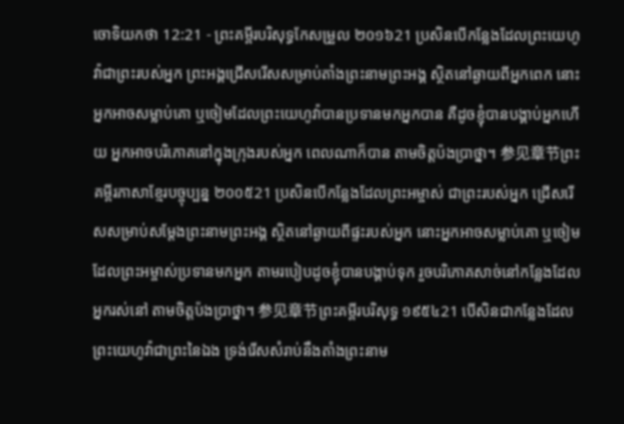ចោទិយកថា 12:21 - ព្រះគម្ពីរបរិសុទ្ធកែសម្រួល ២០១៦21 ប្រសិនបើកន្លែងដែលព្រះយេហូវ៉ាជាព្រះរបស់អ្នក ព្រះអង្គជ្រើសរើសសម្រាប់តាំងព្រះនាមព្រះអង្គ ស្ថិតនៅឆ្ងាយពីអ្នកពេក នោះអ្នកអាចសម្លាប់គោ ឬចៀមដែលព្រះយេហូវ៉ាបានប្រទានមកអ្នកបាន គឺដូចខ្ញុំបានបង្គាប់អ្នកហើយ អ្នកអាចបរិភោគនៅក្នុងក្រុងរបស់អ្នក ពេលណាក៏បាន តាមចិត្តប៉ងប្រាថ្នា។ 参见章节ព្រះគម្ពីរភាសាខ្មែរបច្ចុប្បន្ន ២០០៥21 ប្រសិនបើកន្លែងដែលព្រះអម្ចាស់ ជាព្រះរបស់អ្នក ជ្រើសរើសសម្រាប់សម្តែងព្រះនាមព្រះអង្គ ស្ថិតនៅឆ្ងាយពីផ្ទះរបស់អ្នក នោះអ្នកអាចសម្លាប់គោ ឬចៀមដែលព្រះអម្ចាស់ប្រទានមកអ្នក តាមរបៀបដូចខ្ញុំបានបង្គាប់ទុក រួចបរិភោគសាច់នៅកន្លែងដែលអ្នករស់នៅ តាមចិត្តប៉ងប្រាថ្នា។ 参见章节ព្រះគម្ពីរបរិសុទ្ធ ១៩៥៤21 បើសិនជាកន្លែងដែលព្រះយេហូវ៉ាជាព្រះនៃឯង ទ្រង់រើសសំរាប់នឹងតាំងព្រះនាម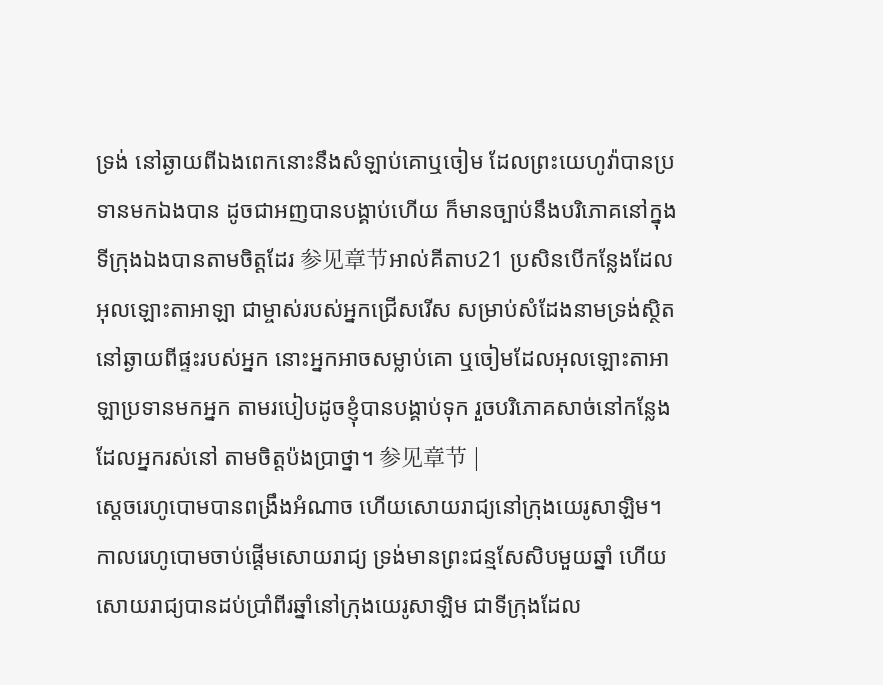ទ្រង់ នៅឆ្ងាយពីឯងពេកនោះនឹងសំឡាប់គោឬចៀម ដែលព្រះយេហូវ៉ាបានប្រទានមកឯងបាន ដូចជាអញបានបង្គាប់ហើយ ក៏មានច្បាប់នឹងបរិភោគនៅក្នុងទីក្រុងឯងបានតាមចិត្តដែរ 参见章节អាល់គីតាប21 ប្រសិនបើកន្លែងដែលអុលឡោះតាអាឡា ជាម្ចាស់របស់អ្នកជ្រើសរើស សម្រាប់សំដែងនាមទ្រង់ស្ថិតនៅឆ្ងាយពីផ្ទះរបស់អ្នក នោះអ្នកអាចសម្លាប់គោ ឬចៀមដែលអុលឡោះតាអាឡាប្រទានមកអ្នក តាមរបៀបដូចខ្ញុំបានបង្គាប់ទុក រួចបរិភោគសាច់នៅកន្លែងដែលអ្នករស់នៅ តាមចិត្តប៉ងប្រាថ្នា។ 参见章节 |
ស្តេចរេហូបោមបានពង្រឹងអំណាច ហើយសោយរាជ្យនៅក្រុងយេរូសាឡិម។ កាលរេហូបោមចាប់ផ្ដើមសោយរាជ្យ ទ្រង់មានព្រះជន្មសែសិបមួយឆ្នាំ ហើយសោយរាជ្យបានដប់ប្រាំពីរឆ្នាំនៅក្រុងយេរូសាឡិម ជាទីក្រុងដែល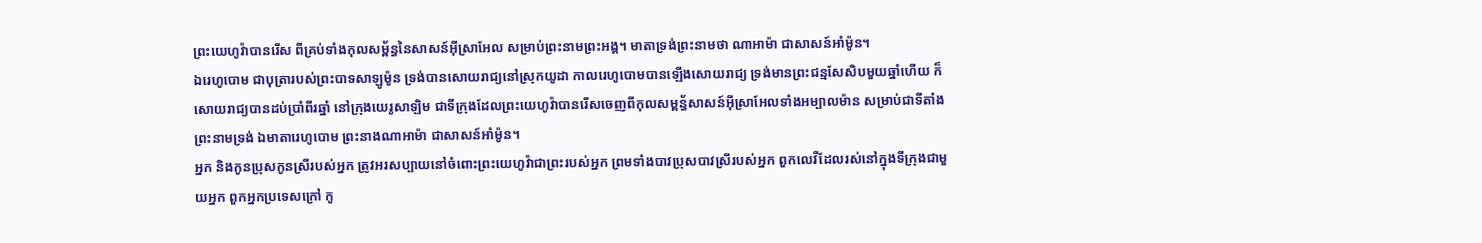ព្រះយេហូវ៉ាបានរើស ពីគ្រប់ទាំងកុលសម្ព័ន្ធនៃសាសន៍អ៊ីស្រាអែល សម្រាប់ព្រះនាមព្រះអង្គ។ មាតាទ្រង់ព្រះនាមថា ណាអាម៉ា ជាសាសន៍អាំម៉ូន។
ឯរេហូបោម ជាបុត្រារបស់ព្រះបាទសាឡូម៉ូន ទ្រង់បានសោយរាជ្យនៅស្រុកយូដា កាលរេហូបោមបានឡើងសោយរាជ្យ ទ្រង់មានព្រះជន្មសែសិបមួយឆ្នាំហើយ ក៏សោយរាជ្យបានដប់ប្រាំពីរឆ្នាំ នៅក្រុងយេរូសាឡិម ជាទីក្រុងដែលព្រះយេហូវ៉ាបានរើសចេញពីកុលសម្ពន័្ធសាសន៍អ៊ីស្រាអែលទាំងអម្បាលម៉ាន សម្រាប់ជាទីតាំងព្រះនាមទ្រង់ ឯមាតារេហូបោម ព្រះនាងណាអាម៉ា ជាសាសន៍អាំម៉ូន។
អ្នក និងកូនប្រុសកូនស្រីរបស់អ្នក ត្រូវអរសប្បាយនៅចំពោះព្រះយេហូវ៉ាជាព្រះរបស់អ្នក ព្រមទាំងបាវប្រុសបាវស្រីរបស់អ្នក ពួកលេវីដែលរស់នៅក្នុងទីក្រុងជាមួយអ្នក ពួកអ្នកប្រទេសក្រៅ កូ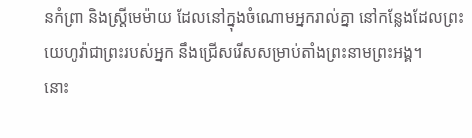នកំព្រា និងស្រ្ដីមេម៉ាយ ដែលនៅក្នុងចំណោមអ្នករាល់គ្នា នៅកន្លែងដែលព្រះយេហូវ៉ាជាព្រះរបស់អ្នក នឹងជ្រើសរើសសម្រាប់តាំងព្រះនាមព្រះអង្គ។
នោះ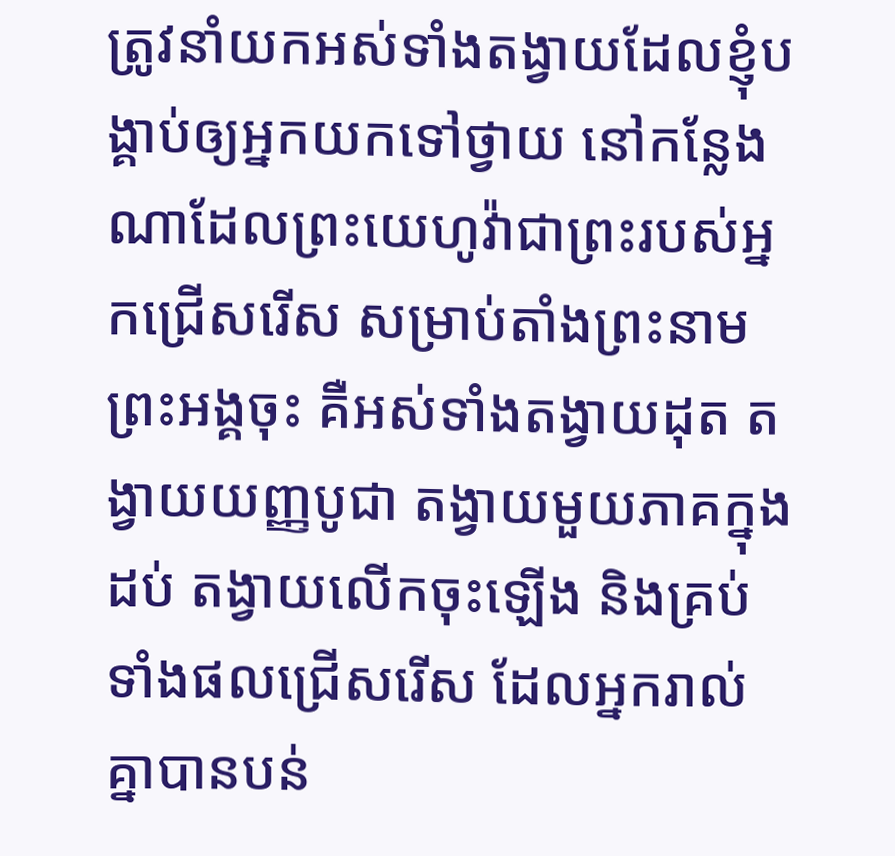ត្រូវនាំយកអស់ទាំងតង្វាយដែលខ្ញុំបង្គាប់ឲ្យអ្នកយកទៅថ្វាយ នៅកន្លែងណាដែលព្រះយេហូវ៉ាជាព្រះរបស់អ្នកជ្រើសរើស សម្រាប់តាំងព្រះនាមព្រះអង្គចុះ គឺអស់ទាំងតង្វាយដុត តង្វាយយញ្ញបូជា តង្វាយមួយភាគក្នុងដប់ តង្វាយលើកចុះឡើង និងគ្រប់ទាំងផលជ្រើសរើស ដែលអ្នករាល់គ្នាបានបន់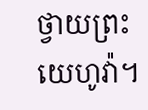ថ្វាយព្រះយេហូវ៉ា។